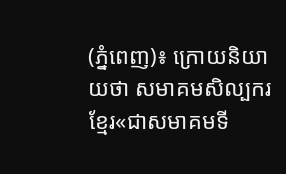(ភ្នំពេញ)៖ ក្រោយនិយាយថា សមាគមសិល្បករខ្មែរ«ជាសមាគមទី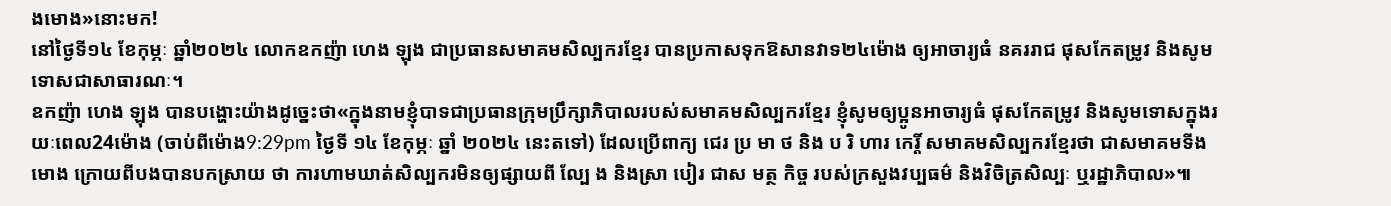ងមោង»នោះមក!
នៅថ្ងៃទី១៤ ខែកុម្ភៈ ឆ្នាំ២០២៤ លោកឧកញ៉ា ហេង ឡុង ជាប្រធានសមាគមសិល្បករខ្មែរ បានប្រកាសទុកឱសានវាទ២៤ម៉ោង ឲ្យអាចារ្យធំ នគររាជ ផុសកែតម្រូវ និងសូមទោសជាសាធារណៈ។
ឧកញ៉ា ហេង ឡុង បានបង្ហោះយ៉ាងដូច្នេះថា«ក្នុងនាមខ្ញុំបាទជាប្រធានក្រុមប្រឹក្សាភិបាលរបស់សមាគមសិល្បករខ្មែរ ខ្ញុំសូមឲ្យប្អូនអាចារ្យធំ ផុសកែតម្រូវ និងសូមទោសក្នុងរយៈពេល24ម៉ោង (ចាប់ពីម៉ោង9:29pm ថ្ងៃទី ១៤ ខែកុម្ភៈ ឆ្នាំ ២០២៤ នេះតទៅ) ដែលប្រើពាក្យ ជេរ ប្រ មា ថ និង ប រិ ហារ កេរ្តិ៍ សមាគមសិល្បករខ្មែរថា ជាសមាគមទីងមោង ក្រោយពីបងបានបកស្រាយ ថា ការហាមឃាត់សិល្បករមិនឲ្យផ្សាយពី ល្បែ ង និងស្រា បៀរ ជាស មត្ថ កិច្ច របស់ក្រសួងវប្បធម៌ និងវិចិត្រសិល្បៈ ឬរដ្ឋាភិបាល»៕